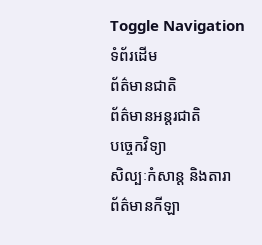Toggle Navigation
ទំព័រដើម
ព័ត៌មានជាតិ
ព័ត៌មានអន្តរជាតិ
បច្ចេកវិទ្យា
សិល្បៈកំសាន្ត និងតារា
ព័ត៌មានកីឡា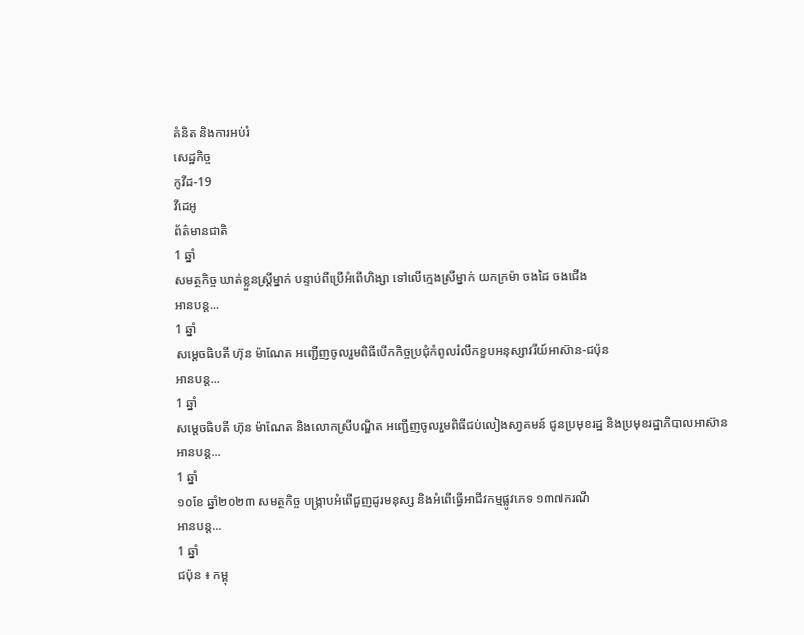គំនិត និងការអប់រំ
សេដ្ឋកិច្ច
កូវីដ-19
វីដេអូ
ព័ត៌មានជាតិ
1 ឆ្នាំ
សមត្ថកិច្ច ឃាត់ខ្លួនស្ដ្រីម្នាក់ បន្ទាប់ពីប្រើអំពើហិង្សា ទៅលើក្មេងស្រីម្នាក់ យកក្រម៉ា ចងដៃ ចងជើង
អានបន្ត...
1 ឆ្នាំ
សម្តេចធិបតី ហ៊ុន ម៉ាណែត អញ្ជើញចូលរួមពិធីបើកកិច្ចប្រជុំកំពូលរំលឹកខួបអនុស្សាវរីយ៍អាស៊ាន-ជប៉ុន
អានបន្ត...
1 ឆ្នាំ
សម្ដេចធិបតី ហ៊ុន ម៉ាណែត និងលោកស្រីបណ្ឌិត អញ្ជើញចូលរួមពិធីជប់លៀងសា្វគមន៍ ជូនប្រមុខរដ្ឋ និងប្រមុខរដ្ឋាភិបាលអាស៊ាន
អានបន្ត...
1 ឆ្នាំ
១០ខែ ឆ្នាំ២០២៣ សមត្ថកិច្ច បង្ក្រាបអំពើជួញដូរមនុស្ស និងអំពើធ្វើអាជីវកម្មផ្លូវភេទ ១៣៧ករណី
អានបន្ត...
1 ឆ្នាំ
ជប៉ុន ៖ កម្ពុ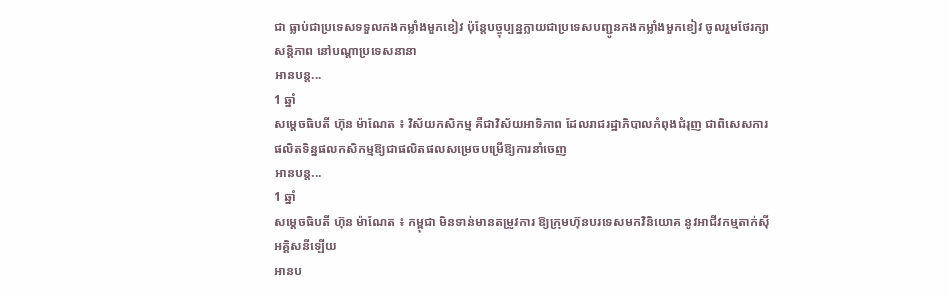ជា ធ្លាប់ជាប្រទេសទទួលកងកម្លាំងមួកខៀវ ប៉ុន្ដែបច្ចុប្បន្នក្លាយជាប្រទេសបញ្ជូនកងកម្លាំងមួកខៀវ ចូលរួមថែរក្សាសន្តិភាព នៅបណ្តាប្រទេសនានា
អានបន្ត...
1 ឆ្នាំ
សម្តេចធិបតី ហ៊ុន ម៉ាណែត ៖ វិស័យកសិកម្ម គឺជាវិស័យអាទិភាព ដែលរាជរដ្ឋាភិបាលកំពុងជំរុញ ជាពិសេសការផលិតទិន្នផលកសិកម្មឱ្យជាផលិតផលសម្រេចបម្រើឱ្យការនាំចេញ
អានបន្ត...
1 ឆ្នាំ
សម្ដេចធិបតី ហ៊ុន ម៉ាណែត ៖ កម្ពុជា មិនទាន់មានតម្រូវការ ឱ្យក្រុមហ៊ុនបរទេសមកវិនិយោគ នូវអាជីវកម្មតាក់ស៊ីអគ្គិសនីឡើយ
អានប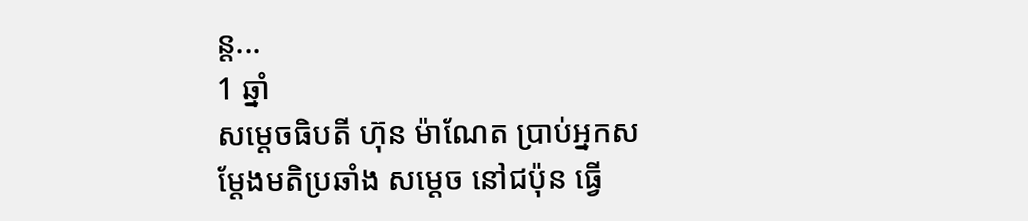ន្ត...
1 ឆ្នាំ
សម្ដេចធិបតី ហ៊ុន ម៉ាណែត ប្រាប់អ្នកសម្ដែងមតិប្រឆាំង សម្ដេច នៅជប៉ុន ធ្វើ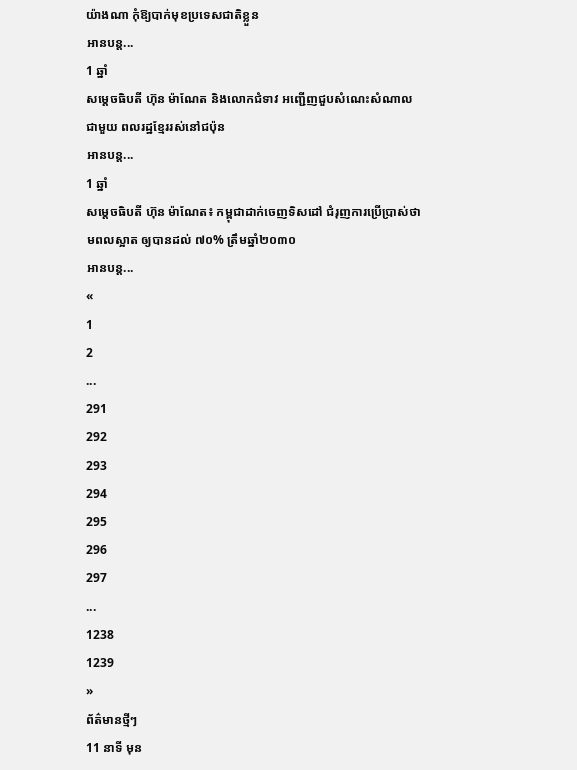យ៉ាងណា កុំឱ្យបាក់មុខប្រទេសជាតិខ្លួន
អានបន្ត...
1 ឆ្នាំ
សម្តេចធិបតី ហ៊ុន ម៉ាណែត និងលោកជំទាវ អញ្ជើញជួបសំណេះសំណាលជាមួយ ពលរដ្ឋខ្មែររស់នៅជប៉ុន
អានបន្ត...
1 ឆ្នាំ
សម្តេចធិបតី ហ៊ុន ម៉ាណែត៖ កម្ពុជាដាក់ចេញទិសដៅ ជំរុញការប្រើប្រាស់ថាមពលស្អាត ឲ្យបានដល់ ៧០% ត្រឹមឆ្នាំ២០៣០
អានបន្ត...
«
1
2
...
291
292
293
294
295
296
297
...
1238
1239
»
ព័ត៌មានថ្មីៗ
11 នាទី មុន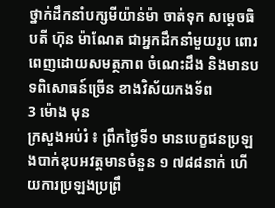ថ្នាក់ដឹកនាំបក្សមីយ៉ាន់ម៉ា ចាត់ទុក សម្ដេចធិបតី ហ៊ុន ម៉ាណែត ជាអ្នកដឹកនាំមួយរូប ពោរពេញដោយសមត្ថភាព ចំណេះដឹង និងមានបទពិសោធន៍ច្រើន ខាងវិស័យកងទ័ព
3 ម៉ោង មុន
ក្រសួងអប់រំ ៖ ព្រឹកថ្ងៃទី១ មានបេក្ខជនប្រឡងបាក់ឌុបអវត្តមានចំនួន ១ ៧៨៨នាក់ ហើយការប្រឡងប្រព្រឹ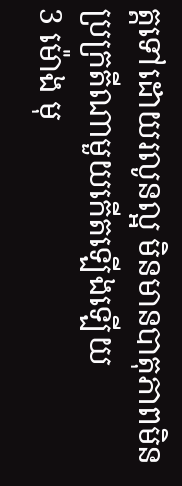ត្តទៅដោយរលូនល្អ មិនមានបាតុភាពមិនប្រក្រតីណាមួយកើតឡើងឡើយ
3 ម៉ោង មុ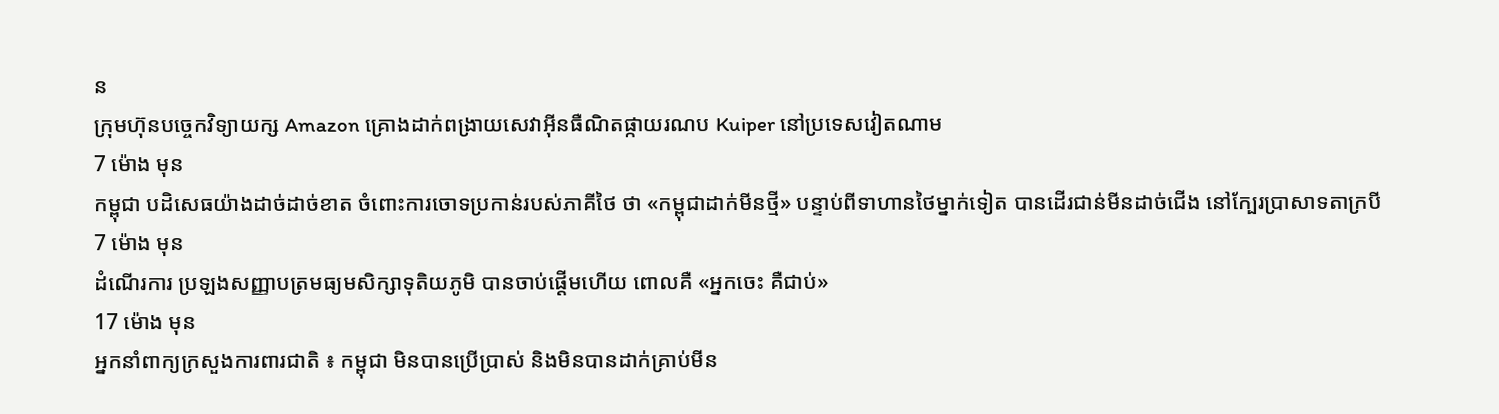ន
ក្រុមហ៊ុនបច្ចេកវិទ្យាយក្ស Amazon គ្រោងដាក់ពង្រាយសេវាអ៊ីនធឺណិតផ្កាយរណប Kuiper នៅប្រទេសវៀតណាម
7 ម៉ោង មុន
កម្ពុជា បដិសេធយ៉ាងដាច់ដាច់ខាត ចំពោះការចោទប្រកាន់របស់ភាគីថៃ ថា «កម្ពុជាដាក់មីនថ្មី» បន្ទាប់ពីទាហានថៃម្នាក់ទៀត បានដើរជាន់មីនដាច់ជើង នៅក្បែរប្រាសាទតាក្របី
7 ម៉ោង មុន
ដំណើរការ ប្រឡងសញ្ញាបត្រមធ្យមសិក្សាទុតិយភូមិ បានចាប់ផ្ដើមហើយ ពោលគឺ «អ្នកចេះ គឺជាប់»
17 ម៉ោង មុន
អ្នកនាំពាក្យក្រសួងការពារជាតិ ៖ កម្ពុជា មិនបានប្រើប្រាស់ និងមិនបានដាក់គ្រាប់មីន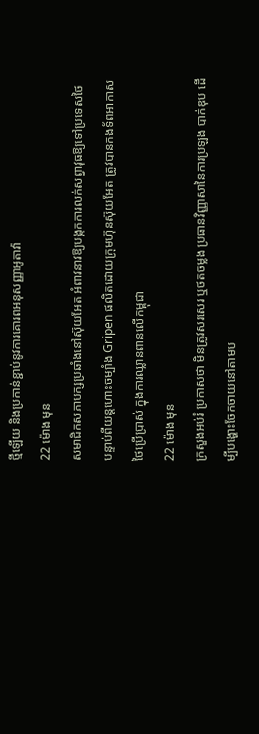ថ្មីឡើយ និងប្រកាន់ខ្ជាប់នូវការគោរពអនុសញ្ញាអូតាវ៉ា
22 ម៉ោង មុន
សមាជិកសភាបក្សប្រឆាំងនៅស៊ុយអែត អំពាវនាវឱ្យបង្កកការលក់សព្វាវុធឱ្យទៅប្រទេសថៃ បន្ទាប់ពីយន្តហោះចម្បាំង Gripen ផលិតដោយក្រុមហ៊ុនស៊ុយអែត ត្រូវបានកងទ័ពអាកាសថៃប្រើប្រាស់ ក្នុងការឈ្លានពានលើកម្ពុជា
22 ម៉ោង មុន
ក្រសួងអប់រំ ប្រកាសថា មិនត្រូវសរសេរ ឬថតចម្លង ប្រធានវិញ្ញាសានៃការប្រឡង បាក់ឌុប ដើម្បីបង្ហោះចែកចាយនៅតាមប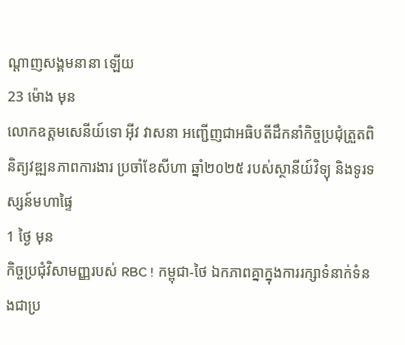ណ្តាញសង្គមនានា ឡើយ
23 ម៉ោង មុន
លោកឧត្តមសេនីយ៍ទោ អ៊ីវ វាសនា អញ្ជើញជាអធិបតីដឹកនាំកិច្ចប្រជុំត្រួតពិនិត្យវឌ្ឍនភាពការងារ ប្រចាំខែសីហា ឆ្នាំ២០២៥ របស់ស្ថានីយ៍វិទ្យុ និងទូរទស្សន៍មហាផ្ទៃ
1 ថ្ងៃ មុន
កិច្ចប្រជុំវិសាមញ្ញរបស់ RBC ! កម្ពុជា-ថៃ ឯកភាពគ្នាក្នុងការរក្សាទំនាក់ទំនងជាប្រ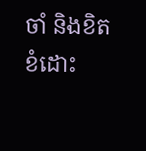ចាំ និងខិតខំដោះ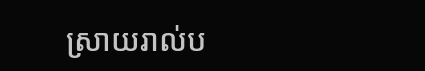ស្រាយរាល់ប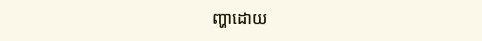ញ្ហាដោយ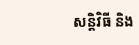សន្តិវិធី និង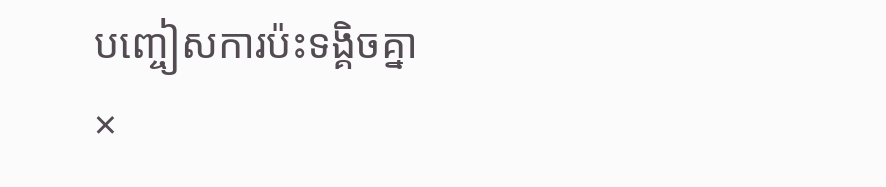បញ្ចៀសការប៉ះទង្គិចគ្នា
×